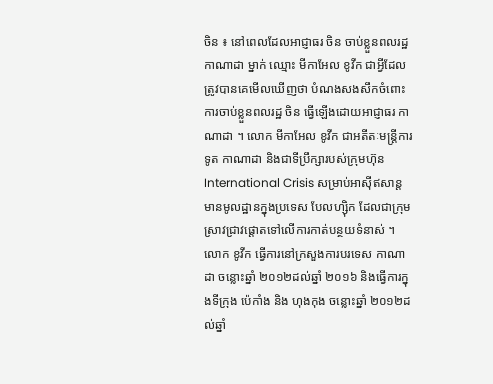ចិន ៖ នៅពេលដែលអាជ្ញាធរ ចិន ចាប់ខ្លួនពលរដ្ឋ កាណាដា ម្នាក់ ឈ្មោះ មីកាអែល ខូវីក ជាអ្វីដែលត្រូវបានគេមើលឃើញថា បំណងសងសឹកចំពោះការចាប់ខ្លួនពលរដ្ឋ ចិន ធ្វើឡើងដោយអាជ្ញាធរ កាណាដា ។ លោក មីកាអែល ខូវីក ជាអតីតៈមន្ត្រីការទូត កាណាដា និងជាទីប្រឹក្សារបស់ក្រុមហ៊ុន International Crisis សម្រាប់អាស៊ីឥសាន្ត មានមូលដ្ឋានក្នុងប្រទេស បែលហ្ស៊ិក ដែលជាក្រុមស្រាវជ្រាវផ្ដោតទៅលើការកាត់បន្ថយទំនាស់ ។
លោក ខូវីក ធ្វើការនៅក្រសួងការបរទេស កាណាដា ចន្លោះឆ្នាំ ២០១២ដល់ឆ្នាំ ២០១៦ និងធ្វើការក្នុងទីក្រុង ប៉េកាំង និង ហុងកុង ចន្លោះឆ្នាំ ២០១២ដល់ឆ្នាំ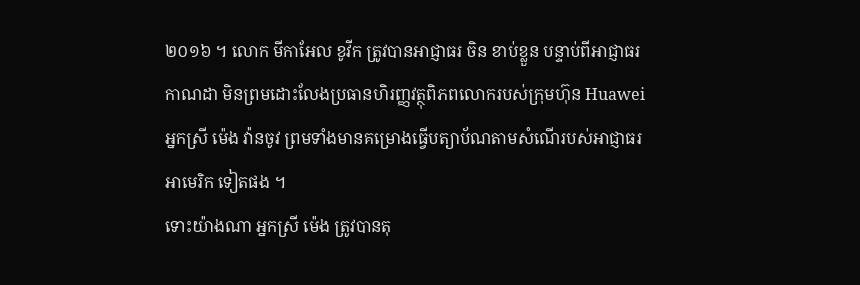២០១៦ ។ លោក មីកាអែល ខូវីក ត្រូវបានអាជ្ញាធរ ចិន ខាប់ខ្លួន បន្ទាប់ពីអាជ្ញាធរ កាណដា មិនព្រមដោះលែងប្រធានហិរញ្ញវត្ថុពិភពលោករបស់ក្រុមហ៊ុន Huawei អ្នកស្រី ម៉េង វ៉ានចូវ ព្រមទាំងមានគម្រោងធ្វើបត្យាប័ណតាមសំណើរបស់អាជ្ញាធរ អាមេរិក ទៀតផង ។
ទោះយ៉ាងណា អ្នកស្រី ម៉េង ត្រូវបានតុ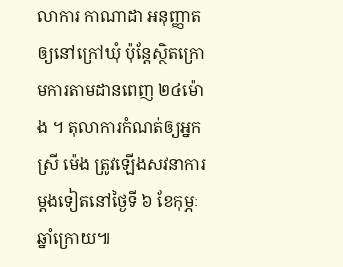លាការ កាណាដា អនុញ្ញាតឲ្យនៅក្រៅឃុំ ប៉ុន្តែស្ថិតក្រោមការតាមដានពេញ ២៤ម៉ោង ។ តុលាការកំណត់ឲ្យអ្នកស្រី ម៉េង ត្រូវឡើងសវនាការម្ដងទៀតនៅថ្ងៃទី ៦ ខែកុម្ភៈ ឆ្នាំក្រោយ៕